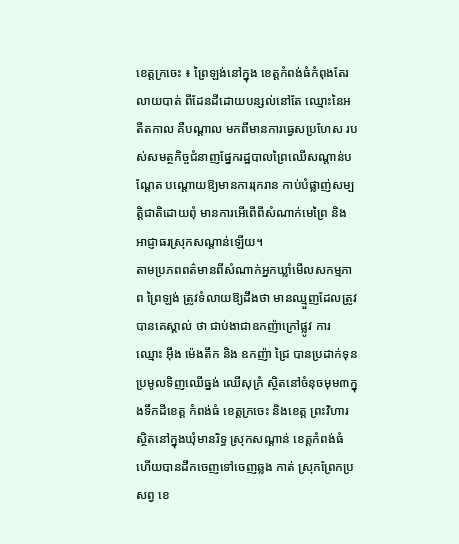ខេត្តក្រចេះ ៖ ព្រៃឡង់នៅក្នុង ខេត្តកំពង់ធំកំពុងតែរលាយបាត់ ពីដែនដីដោយបន្សល់នៅតែ ឈ្មោះនៃអតីតកាល គឺបណ្តាល មកពីមានការធ្វេសប្រហែស របស់សមត្ថកិច្ចជំនាញផ្នែករដ្ឋបាលព្រៃឈើសណ្តាន់បណ្តែត បណ្តោយឱ្យមានការរុករាន កាប់បំផ្លាញ់សម្បត្តិជាតិដោយពុំ មានការអើពើពីសំណាក់មេព្រៃ និងអាជ្ញាធរស្រុកសណ្តាន់ឡើយ។
តាមប្រភពពត៌មានពីសំណាក់អ្នកឃ្លាំមើលសកម្មភាព ព្រៃឡង់ ត្រូវទំលាយឱ្យដឹងថា មានឈ្មួញដែលត្រូវបានគេស្គាល់ ថា ជាប់ងាជាឧកញ៉ាក្រៅផ្លូវ ការ ឈ្មោះ អ៊ឹង ម៉េងតឹក និង ឧកញ៉ា ជ្រៃ បានប្រដាក់ទុន ប្រមូលទិញឈើធ្នង់ ឈើសុក្រំ ស្ថិតនៅចំនុចមុម៣ក្នុងទឹកដីខេត្ត កំពង់ធំ ខេត្តក្រចេះ និងខេត្ត ព្រះវិហារ ស្ថិតនៅក្នុងឃុំមានរិទ្ធ ស្រុកសណ្តាន់ ខេត្តកំពង់ធំ ហើយបានដឹកចេញទៅចេញឆ្លង កាត់ ស្រុកព្រែកប្រសព្វ ខេ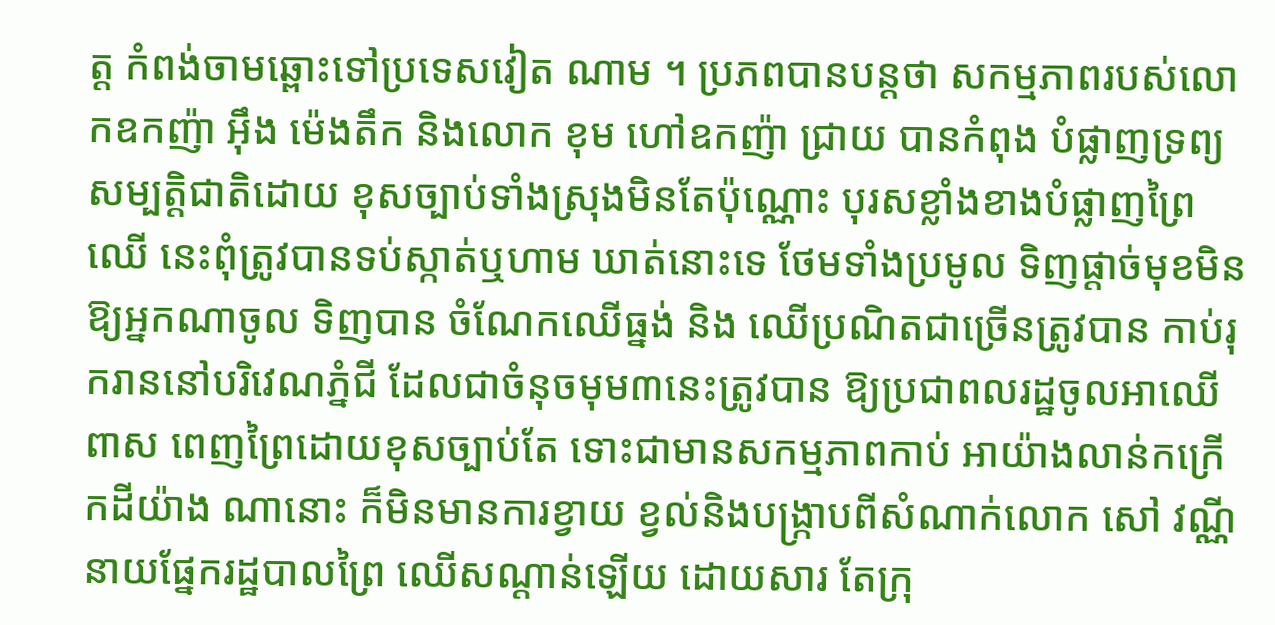ត្ត កំពង់ចាមឆ្ពោះទៅប្រទេសវៀត ណាម ។ ប្រភពបានបន្តថា សកម្មភាពរបស់លោកឧកញ៉ា អ៊ឹង ម៉េងតឹក និងលោក ខុម ហៅឧកញ៉ា ជ្រាយ បានកំពុង បំផ្លាញទ្រព្យសម្បត្តិជាតិដោយ ខុសច្បាប់ទាំងស្រុងមិនតែប៉ុណ្ណោះ បុរសខ្លាំងខាងបំផ្លាញព្រៃឈើ នេះពុំត្រូវបានទប់ស្កាត់ឬហាម ឃាត់នោះទេ ថែមទាំងប្រមូល ទិញផ្តាច់មុខមិនឱ្យអ្នកណាចូល ទិញបាន ចំណែកឈើធ្នង់ និង ឈើប្រណិតជាច្រើនត្រូវបាន កាប់រុករាននៅបរិវេណភ្នំជី ដែលជាចំនុចមុម៣នេះត្រូវបាន ឱ្យប្រជាពលរដ្ឋចូលអាឈើពាស ពេញព្រៃដោយខុសច្បាប់តែ ទោះជាមានសកម្មភាពកាប់ អាយ៉ាងលាន់កក្រើកដីយ៉ាង ណានោះ ក៏មិនមានការខ្វាយ ខ្វល់និងបង្ក្រាបពីសំណាក់លោក សៅ វណ្ណី នាយផ្នែករដ្ឋបាលព្រៃ ឈើសណ្តាន់ឡើយ ដោយសារ តែក្រុ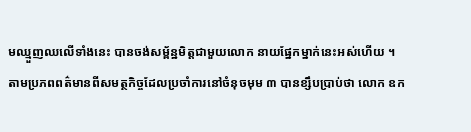មឈ្មួញឈលើទាំងនេះ បានចង់សម្ព័ន្ឋមិត្តជាមួយលោក នាយផ្នែកម្នាក់នេះអស់ហើយ ។
តាមប្រភពពត៌មានពីសមត្ថកិច្ចដែលប្រចាំការនៅចំនុចមុម ៣ បានខ្សឹបប្រាប់ថា លោក ឧក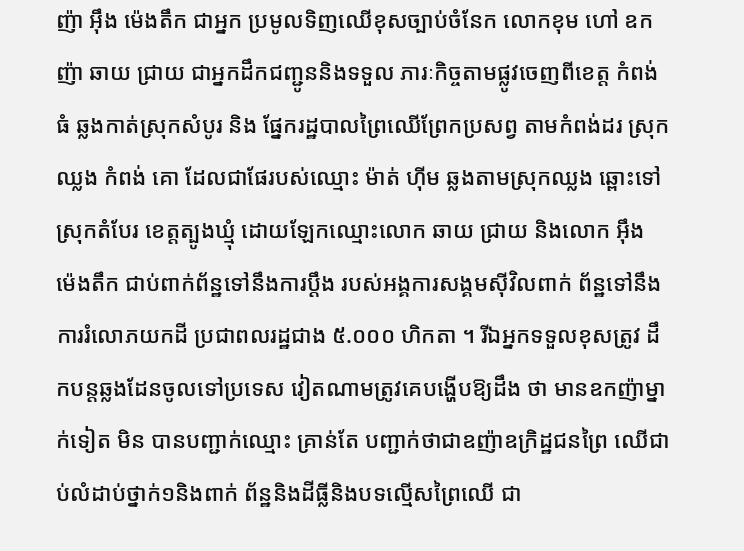ញ៉ា អ៊ឹង ម៉េងតឹក ជាអ្នក ប្រមូលទិញឈើខុសច្បាប់ចំនែក លោកខុម ហៅ ឧកញ៉ា ឆាយ ជ្រាយ ជាអ្នកដឹកជញ្ជូននិងទទួល ភារៈកិច្ចតាមផ្លូវចេញពីខេត្ត កំពង់ធំ ឆ្លងកាត់ស្រុកសំបូរ និង ផ្នែករដ្ឋបាលព្រៃឈើព្រែកប្រសព្វ តាមកំពង់ដរ ស្រុកឈ្លង កំពង់ គោ ដែលជាផែរបស់ឈ្មោះ ម៉ាត់ ហ៊ីម ឆ្លងតាមស្រុកឈ្លង ឆ្ពោះទៅស្រុកតំបែរ ខេត្តត្បូងឃ្មុំ ដោយឡែកឈ្មោះលោក ឆាយ ជ្រាយ និងលោក អ៊ឹង ម៉េងតឹក ជាប់ពាក់ព័ន្ឋទៅនឹងការប្តឹង របស់អង្គការសង្គមស៊ីវិលពាក់ ព័ន្ឋទៅនឹងការរំលោភយកដី ប្រជាពលរដ្ឋជាង ៥.០០០ ហិកតា ។ រីឯអ្នកទទួលខុសត្រូវ ដឹកបន្តឆ្លងដែនចូលទៅប្រទេស វៀតណាមត្រូវគេបង្ហើបឱ្យដឹង ថា មានឧកញ៉ាម្នាក់ទៀត មិន បានបញ្ជាក់ឈ្មោះ គ្រាន់តែ បញ្ជាក់ថាជាឧញ៉ាឧក្រិដ្ឋជនព្រៃ ឈើជាប់លំដាប់ថ្នាក់១និងពាក់ ព័ន្ឋនិងដីធ្លីនិងបទល្មើសព្រៃឈើ ជា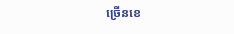ច្រើនខេ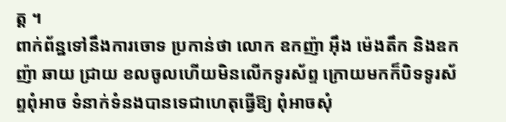ត្ត ។
ពាក់ព័ន្ឋទៅនឹងការចោទ ប្រកាន់ថា លោក ឧកញ៉ា អ៊ឹង ម៉េងតឹក និងឧកញ៉ា ឆាយ ជ្រាយ ខលចូលហើយមិនលើកទូរស័ព្ទ ក្រោយមកក៏បិទទូរស័ព្ទពុំអាច ទំនាក់ទំនងបានទេជាហេតុធ្វើឱ្យ ពុំអាចសុំ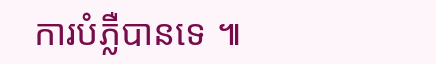ការបំភ្លឺបានទេ ៕